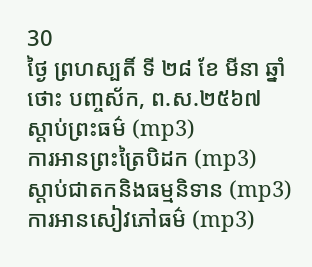30
ថ្ងៃ ព្រហស្បតិ៍ ទី ២៨ ខែ មីនា ឆ្នាំថោះ បញ្ចស័ក, ព.ស.២៥៦៧
ស្តាប់ព្រះធម៌ (mp3)
ការអានព្រះត្រៃបិដក (mp3)
ស្តាប់ជាតកនិងធម្មនិទាន (mp3)
ការអានសៀវភៅធម៌ (mp3)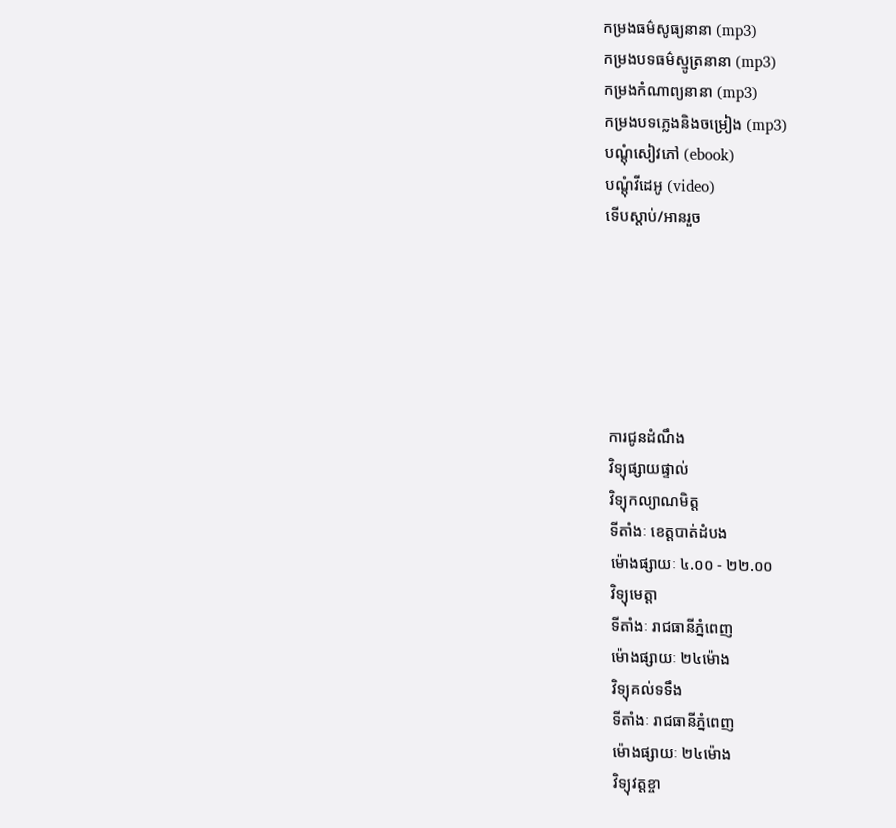កម្រងធម៌សូធ្យនានា (mp3)
កម្រងបទធម៌ស្មូត្រនានា (mp3)
កម្រងកំណាព្យនានា (mp3)
កម្រងបទភ្លេងនិងចម្រៀង (mp3)
បណ្តុំសៀវភៅ (ebook)
បណ្តុំវីដេអូ (video)
ទើបស្តាប់/អានរួច






ការជូនដំណឹង
វិទ្យុផ្សាយផ្ទាល់
វិទ្យុកល្យាណមិត្ត
ទីតាំងៈ ខេត្តបាត់ដំបង
ម៉ោងផ្សាយៈ ៤.០០ - ២២.០០
វិទ្យុមេត្តា
ទីតាំងៈ រាជធានីភ្នំពេញ
ម៉ោងផ្សាយៈ ២៤ម៉ោង
វិទ្យុគល់ទទឹង
ទីតាំងៈ រាជធានីភ្នំពេញ
ម៉ោងផ្សាយៈ ២៤ម៉ោង
វិទ្យុវត្តខ្ចា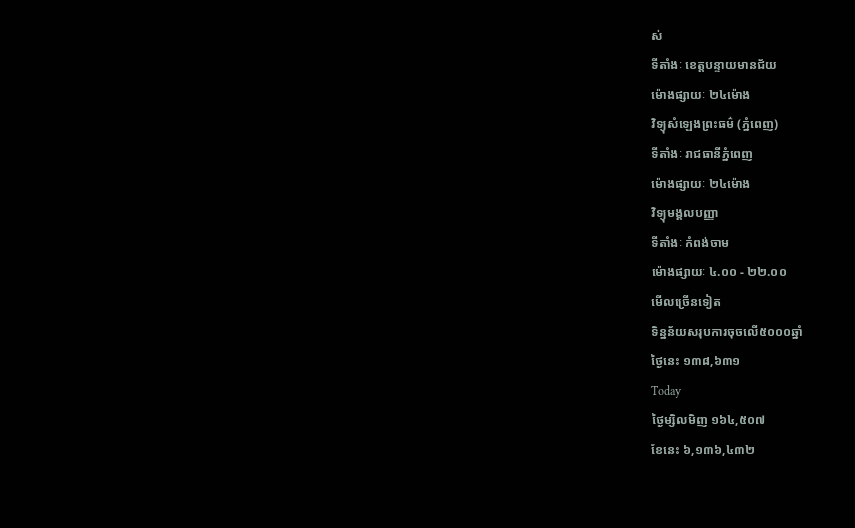ស់
ទីតាំងៈ ខេត្តបន្ទាយមានជ័យ
ម៉ោងផ្សាយៈ ២៤ម៉ោង
វិទ្យុសំឡេងព្រះធម៌ (ភ្នំពេញ)
ទីតាំងៈ រាជធានីភ្នំពេញ
ម៉ោងផ្សាយៈ ២៤ម៉ោង
វិទ្យុមង្គលបញ្ញា
ទីតាំងៈ កំពង់ចាម
ម៉ោងផ្សាយៈ ៤.០០ - ២២.០០
មើលច្រើនទៀត
ទិន្នន័យសរុបការចុចលើ៥០០០ឆ្នាំ
ថ្ងៃនេះ ១៣៨,៦៣១
Today
ថ្ងៃម្សិលមិញ ១៦៤,៥០៧
ខែនេះ ៦,១៣៦,៤៣២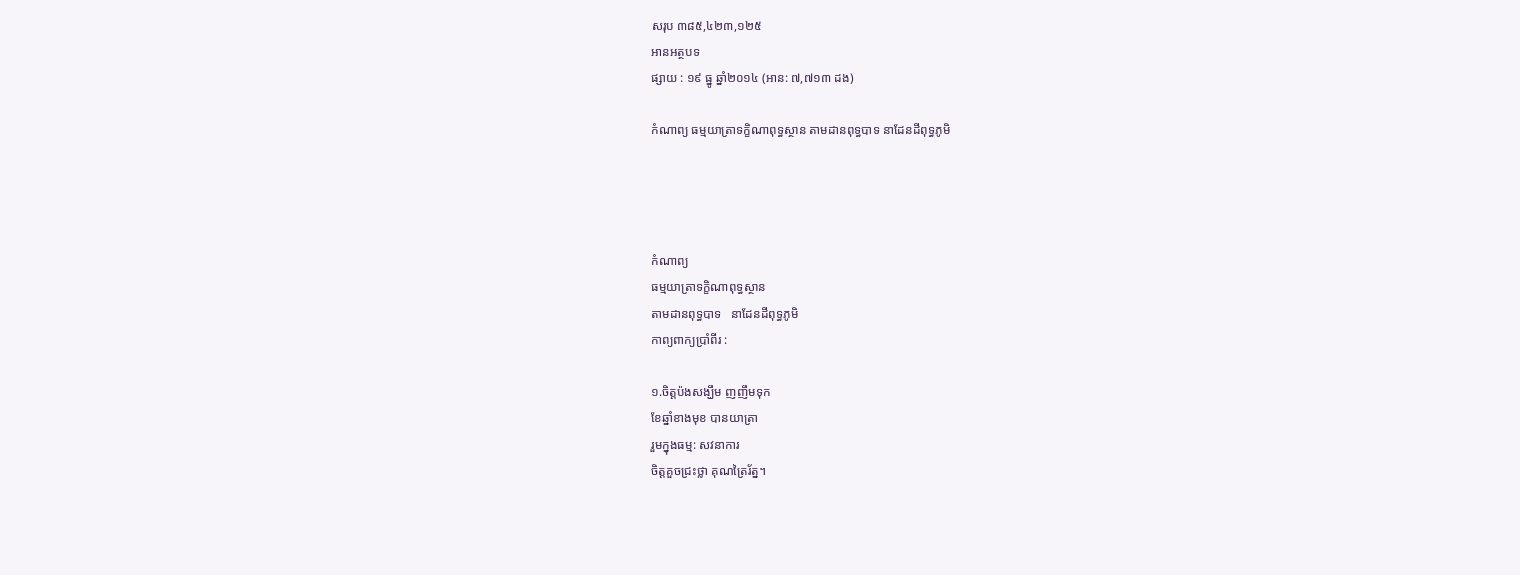សរុប ៣៨៥,៤២៣,១២៥
អានអត្ថបទ
ផ្សាយ : ១៩ ធ្នូ ឆ្នាំ២០១៤ (អាន: ៧,៧១៣ ដង)

កំណាព្យ ធម្មយាត្រាទក្ខិណាពុទ្ធស្ថាន តាមដានពុទ្ធបាទ នាដែនដីពុទ្ធភូមិ




កំណាព្យ
ធម្មយាត្រាទក្ខិណាពុទ្ធស្ថាន
តាមដានពុទ្ធបាទ   នាដែនដីពុទ្ធភូមិ
កាព្យពាក្យប្រាំពីរ :

១.ចិត្តប៉ងសង្ឃឹម ញញឹមទុក
ខែឆ្នាំខាងមុខ បានយាត្រា
រួមក្នុងធម្ម: សវនាការ
ចិត្តគួចជ្រះថ្លា គុណត្រៃរ័ត្ន។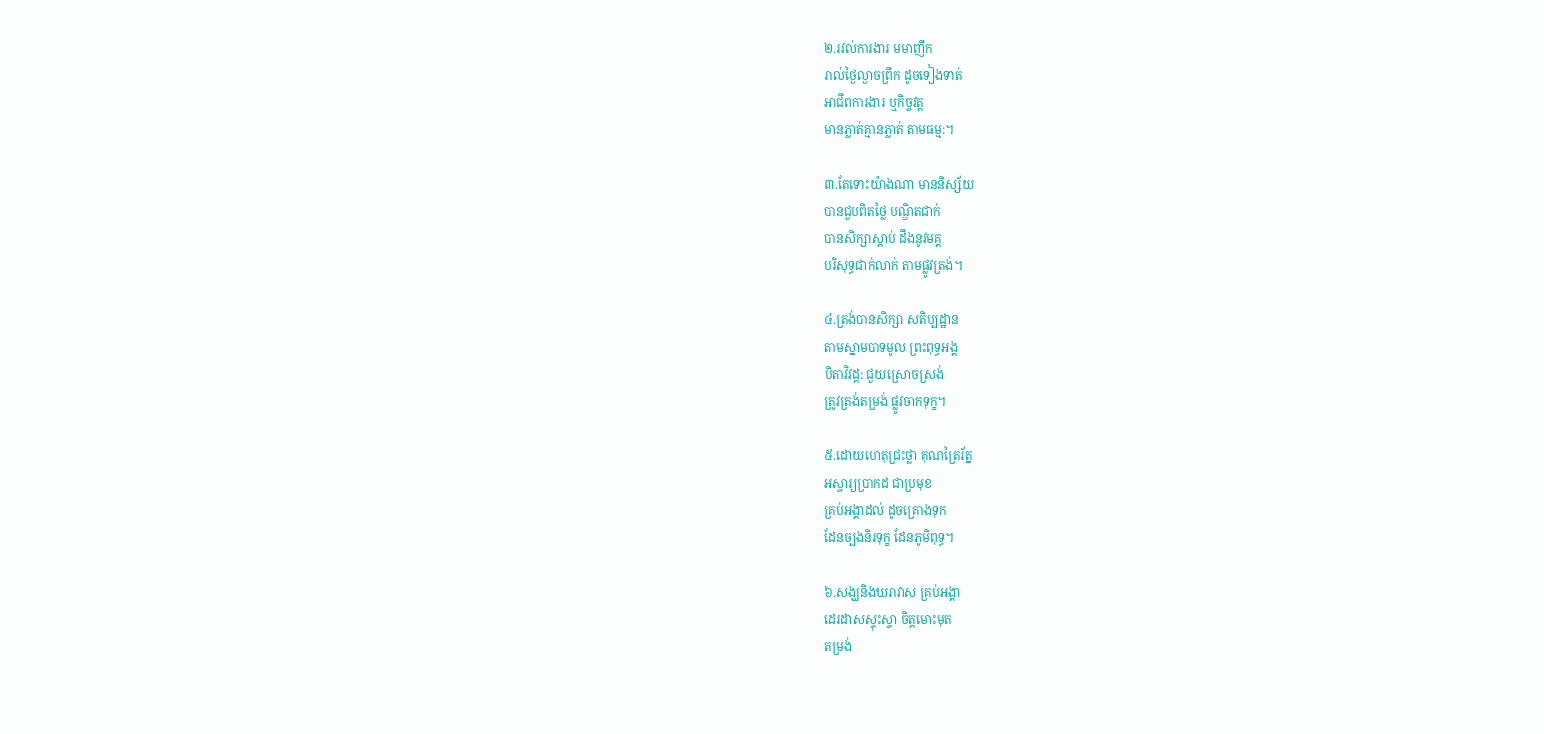២.រវល់ការងារ មមាញឹក
រាល់ថ្ងៃល្ងាចព្រឹក ដូចទៀងទាត់
អាជីពការងារ ឬកិច្ចវត្ត
មានភ្លាត់គ្មានភ្លាត់ តាមធម្ម:។

៣.តែទោះយ៉ាងណា មាននិស្ស័យ
បានជួបពិតថ្លៃ បណ្ឌិតជាក់
បានសិក្សាស្តាប់ ដឹងនូវមគ្គ
បរិសុទ្ធជាក់លាក់ តាមផ្លូវត្រង់។

៤.ត្រង់បានសិក្សា សតិប្បដ្ឋាន
តាមស្នាមបាទមូល ព្រះពុទ្ធអង្គ
បិតាវិវដ្ត: ជួយស្រោចស្រង់
ត្រូវត្រង់តម្រង់ ផ្លូវចាកទុក្ខ។

៥.ដោយហេតុជ្រះថ្លា គុណត្រៃរ័ត្ន
អស្ចារ្យប្រាកដ ជាប្រមុខ
គ្រប់អង្គាដល់ ដូចគ្រោងទុក
ដែនច្បងនិរទុក្ខ ដែនភូមិពុទ្ធ។

៦.សង្ឃនិងឃរាវាស គ្រប់អង្គា
ដេរដាសស្ទុះស្ទា ចិត្តមោះមុត
តម្រង់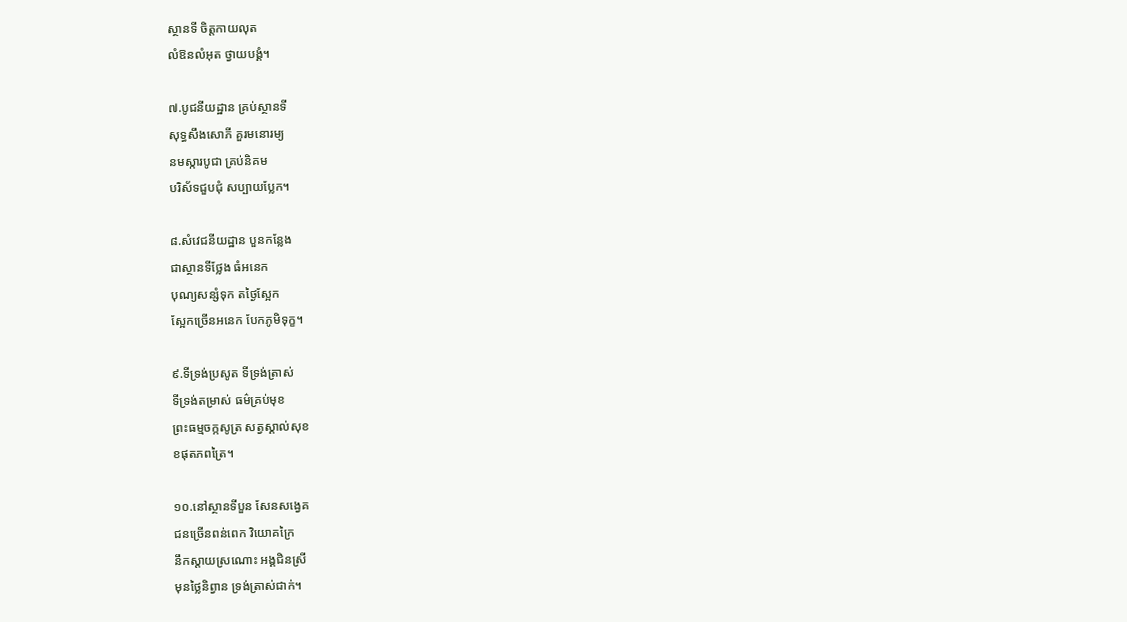ស្ថានទី ចិត្តកាយលុត
លំឱនលំអុត ថ្វាយបង្គំ។

៧.បូជនីយដ្ឋាន គ្រប់ស្ថានទី
សុទ្ធសឹងសោភី គួរមនោរម្យ
នមស្ការបូជា គ្រប់និគម
បរិស័ទជួបជុំ សប្បាយប្លែក។

៨.សំវេជនីយដ្ឋាន បួនកន្លែង
ជាស្ថានទីថ្លែង ធំអនេក
បុណ្យសន្សំទុក តថ្ងៃស្អែក
ស្អែកច្រើនអនេក បែកភូមិទុក្ខ។

៩.ទីទ្រង់ប្រសូត ទីទ្រង់ត្រាស់
ទីទ្រង់តម្រាស់ ធម៌គ្រប់មុខ
ព្រះធម្មចក្កសូត្រ សត្វស្គាល់សុខ
ខផុតភពត្រៃ។

១០.នៅស្ថានទីបួន សែនសង្វេគ
ជនច្រើនពន់ពេក វិយោគក្រៃ
នឹកស្តាយស្រណោះ អង្គជិនស្រី
មុនថ្លៃនិព្វាន ទ្រង់ត្រាស់ជាក់។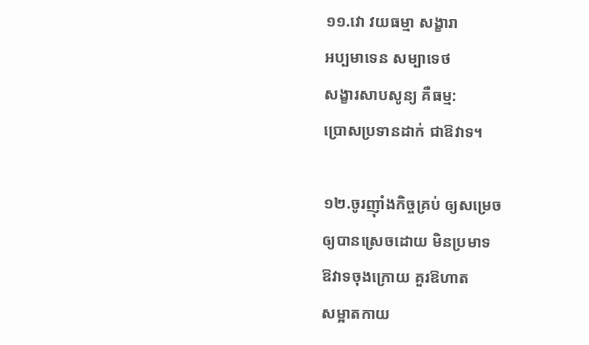១១.វោ វយធម្មា សង្ខារា
អប្បមាទេន សម្បាទេថ
សង្ខារសាបសូន្យ គឺធម្ម:
ប្រោសប្រទានដាក់ ជាឱវាទ។

១២.ចូរញុាំងកិច្ចគ្រប់ ឲ្យសម្រេច
ឲ្យបានស្រេចដោយ មិនប្រមាទ
ឱវាទចុងក្រោយ គួរឱហាត
សម្អាតកាយ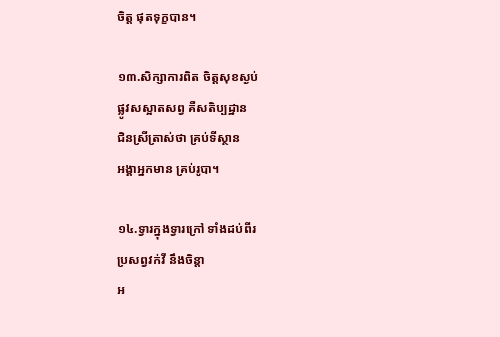ចិត្ត ផុតទុក្ខបាន។

១៣.សិក្សាការពិត ចិត្តសុខស្ងប់
ផ្លូវសស្អាតសព្វ គឺសតិប្បដ្ឋាន
ជិនស្រីត្រាស់ថា គ្រប់ទីស្ថាន
អង្គាអ្នកមាន គ្រប់រូបា។

១៤.ទ្វារក្នុងទ្វារក្រៅ ទាំងដប់ពីរ
ប្រសព្វវក់វី នឹងចិន្តា
អ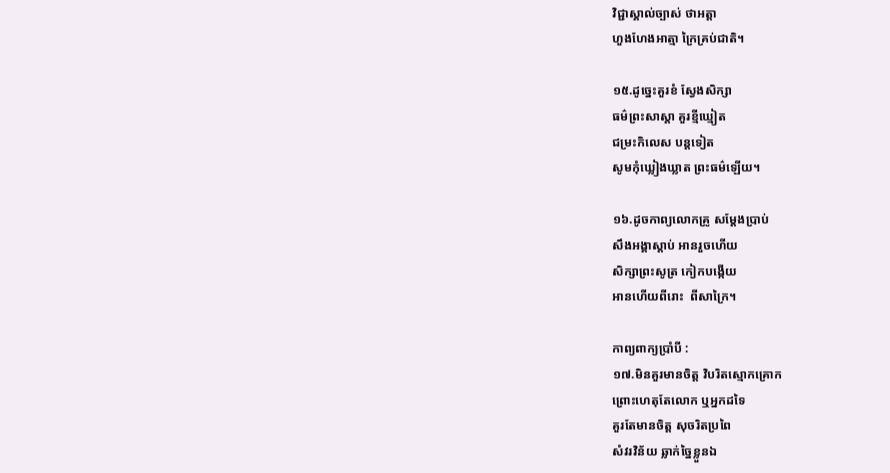វិជ្ជាស្គាល់ច្បាស់ ថាអត្តា
ហួងហែងអាត្មា ក្រៃគ្រប់ជាតិ។

១៥.ដូច្នេះគួរខំ ស្វែងសិក្សា
ធម៌ព្រះសាស្តា គួរខ្មីឃ្មៀត
ជម្រះកិលេស បន្តទៀត
សូមកុំឃ្លៀងឃ្លាត ព្រះធម៌ឡើយ។

១៦.ដូចកាព្យលោកគ្រូ សម្តែងប្រាប់
សឹងអង្គាស្តាប់ អានរួចហើយ
សិក្សាព្រះសូត្រ កៀកបង្កើយ
អានហើយពីរោះ  ពីសាក្រៃ។

កាព្យពាក្យប្រាំបី :
១៧.មិនគួរមានចិត្ត វិបរិតស្មោកគ្រោក
ព្រោះហេតុតែលោក ឬអ្នកដទៃ
គួរតែមានចិត្ត សុចរិតប្រពៃ
សំវរវិន័យ ឆ្លាក់ច្នៃខ្លួនឯ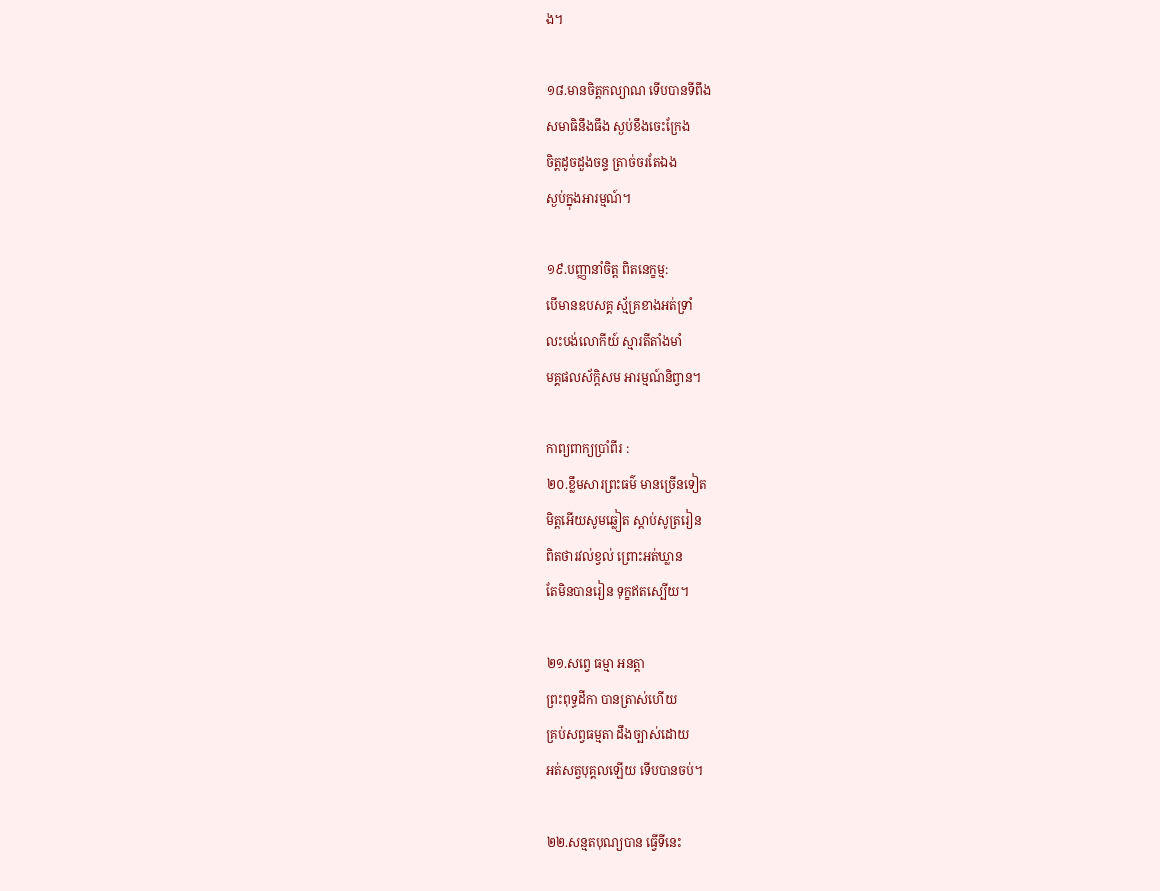ង។

១៨.មានចិត្តកល្យាណ ទើបបានទីពឹង
សមាធិនឹងធឹង ស្ងប់ខឹងចេះក្រែង
ចិត្តដូចដួងចន្ទ ត្រាច់ចរតែឯង
ស្ងប់ក្នុងអារម្មណ៍។

១៩.បញ្ញានាំចិត្ត ពិតនេក្ខម្ម:
បើមានឧបសគ្គ ស្ម័គ្រខាងអត់ទ្រាំ
លះបង់លោកីយ៍ ស្មារតីតាំងមាំ
មគ្គផលស័ក្តិសម អារម្មណ៍និព្វាន។

កាព្យពាក្យប្រាំពីរ :
២០.ខ្លឹមសារព្រះធម៌ មានច្រើនទៀត
មិត្តអើយសូមឆ្លៀត ស្តាប់សូត្ររៀន
ពិតថារវល់ខ្វល់ ព្រោះអត់ឃ្លាន
តែមិនបានរៀន ទុក្ខឥតស្បើយ។

២១.សព្វេ ធម្មា អនត្តា
ព្រះពុទ្ធដីកា បានត្រាស់ហើយ
គ្រប់សព្វធម្មតា ដឹងច្បាស់ដោយ
អត់សត្វបុគ្គលឡើយ ទើបបានចប់។

២២.សន្មតបុណ្យបាន ធ្វើទីនេះ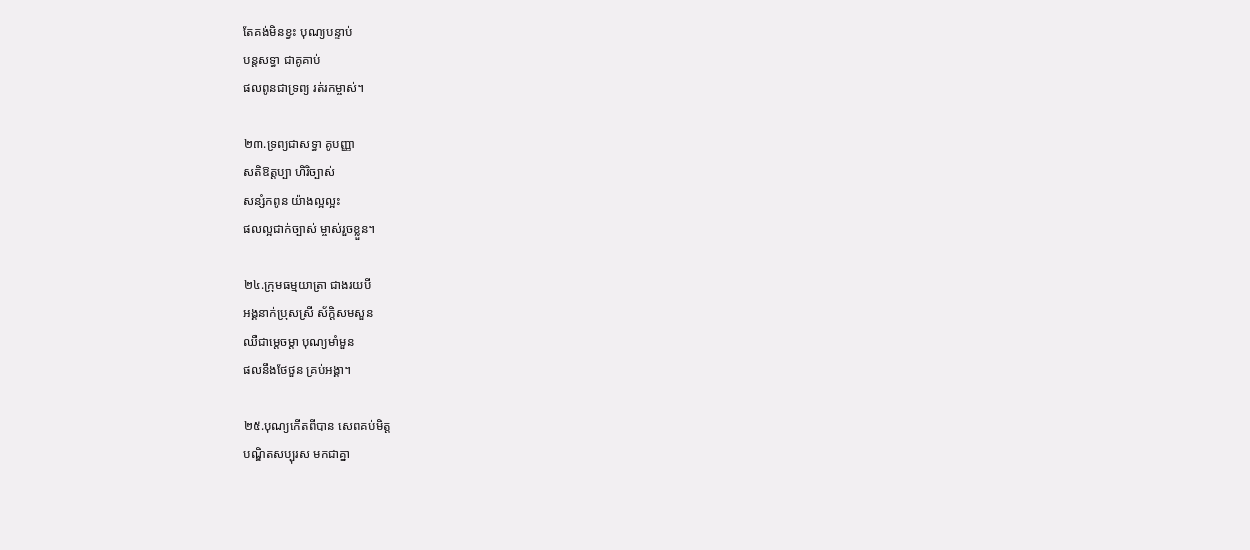តែគង់មិនខ្វះ បុណ្យបន្ទាប់
បន្តសទ្ធា ជាគូគាប់
ផលពូនជាទ្រព្យ រត់រកម្ចាស់។

២៣.ទ្រព្យជាសទ្ធា គូបញ្ញា
សតិឱត្តប្បា ហិរិច្បាស់
សន្សំកពូន យ៉ាងល្អល្អះ
ផលល្អជាក់ច្បាស់ ម្ចាស់រួចខ្លួន។

២៤.ក្រុមធម្មយាត្រា ជាងរយបី
អង្គនាក់ប្រុសស្រី ស័ក្តិសមសួន
ឈឺជាម្តេចម្តា បុណ្យមាំមួន
ផលនឹងថែថួន គ្រប់អង្គា។

២៥.បុណ្យកើតពីបាន សេពគប់មិត្ត
បណ្ឌិតសប្បុរស មកជាគ្នា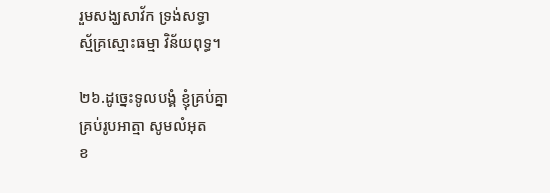រួមសង្ឃសាវ័ក ទ្រង់សទ្ធា
ស្ម័គ្រស្មោះធម្មា វិន័យពុទ្ធ។

២៦.ដូច្នេះទូលបង្គំ ខ្ញុំគ្រប់គ្នា
គ្រប់រូបអាត្មា សូមលំអុត
ខ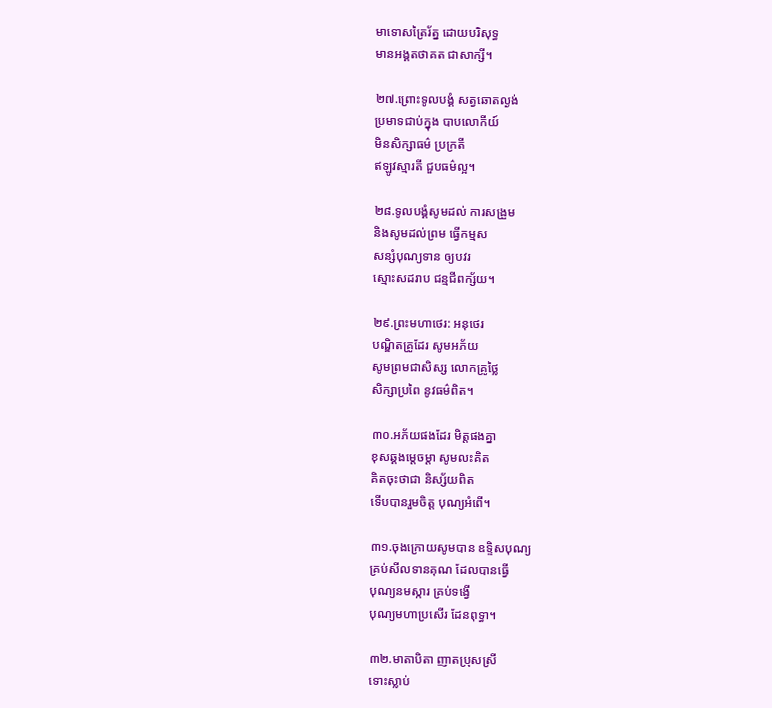មាទោសត្រៃរ័ត្ន ដោយបរិសុទ្ធ
មានអង្គតថាគត ជាសាក្សី។

២៧.ព្រោះទូលបង្គំ សត្វឆោតល្ងង់
ប្រមាទជាប់ក្នុង បាបលោកីយ៍
មិនសិក្សាធម៌ ប្រក្រតី
ឥឡូវស្មារតី ជួបធម៌ល្អ។

២៨.ទូលបង្គំសូមដល់ ការសង្រួម
និងសូមដល់ព្រម ធ្វើកម្មស
សន្សំបុណ្យទាន ឲ្យបវរ
ស្មោះសដរាប ជន្មជីពក្ស័យ។

២៩.ព្រះមហាថេរ: អនុថេរ
បណ្ឌិតគ្រូដែរ សូមអភ័យ
សូមព្រមជាសិស្ស លោកគ្រូថ្លៃ
សិក្សាប្រពៃ នូវធម៌ពិត។

៣០.អភ័យផងដែរ មិត្តផងគ្នា
ខុសឆ្គងម្តេចម្តា សូមលះគិត
គិតចុះថាជា និស្ស័យពិត
ទើបបានរួមចិត្ត បុណ្យអំពើ។

៣១.ចុងក្រោយសូមបាន ឧទ្ទិសបុណ្យ
គ្រប់សីលទានគុណ ដែលបានធ្វើ
បុណ្យនមស្ការ គ្រប់ទង្វើ
បុណ្យមហាប្រសើរ ដែនពុទ្ធា។

៣២.មាតាបិតា ញាតប្រុសស្រី
ទោះស្លាប់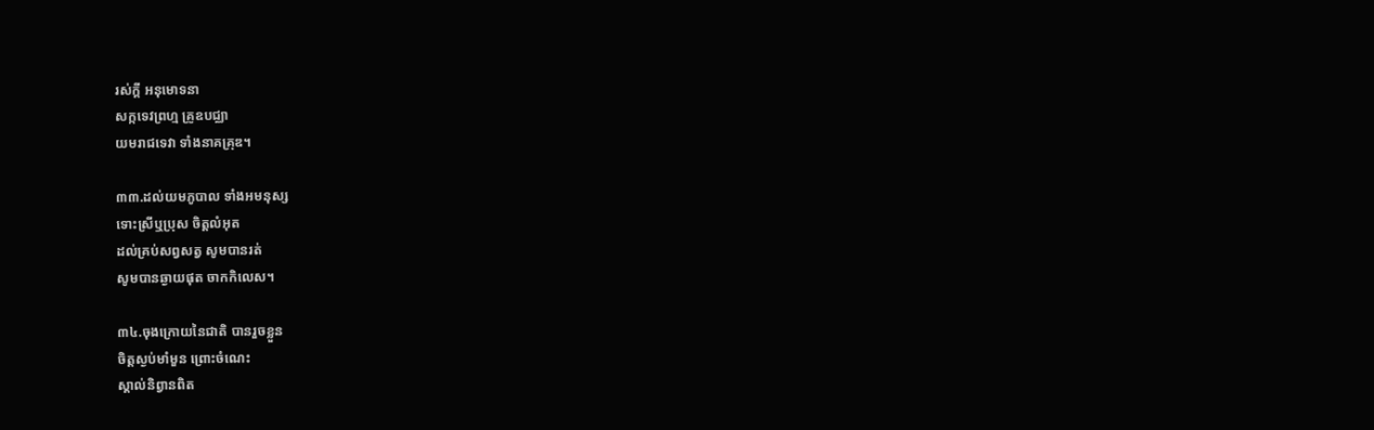រស់ក្តី អនុមោទនា
សក្កទេវព្រហ្ម គ្រូឧបជ្ឈា
យមរាជទេវា ទាំងនាគគ្រុឌ។

៣៣.ដល់យមភូបាល ទាំងអមនុស្ស
ទោះស្រីឬប្រុស ចិត្តលំអុត
ដល់គ្រប់សព្វសត្វ សូមបានរត់
សូមបានឆ្ងាយផុត ចាកកិលេស។

៣៤.ចុងក្រោយនៃជាតិ បានរួចខ្លួន
ចិត្តស្ងប់មាំមួន ព្រោះចំណេះ
ស្គាល់និព្វានពិត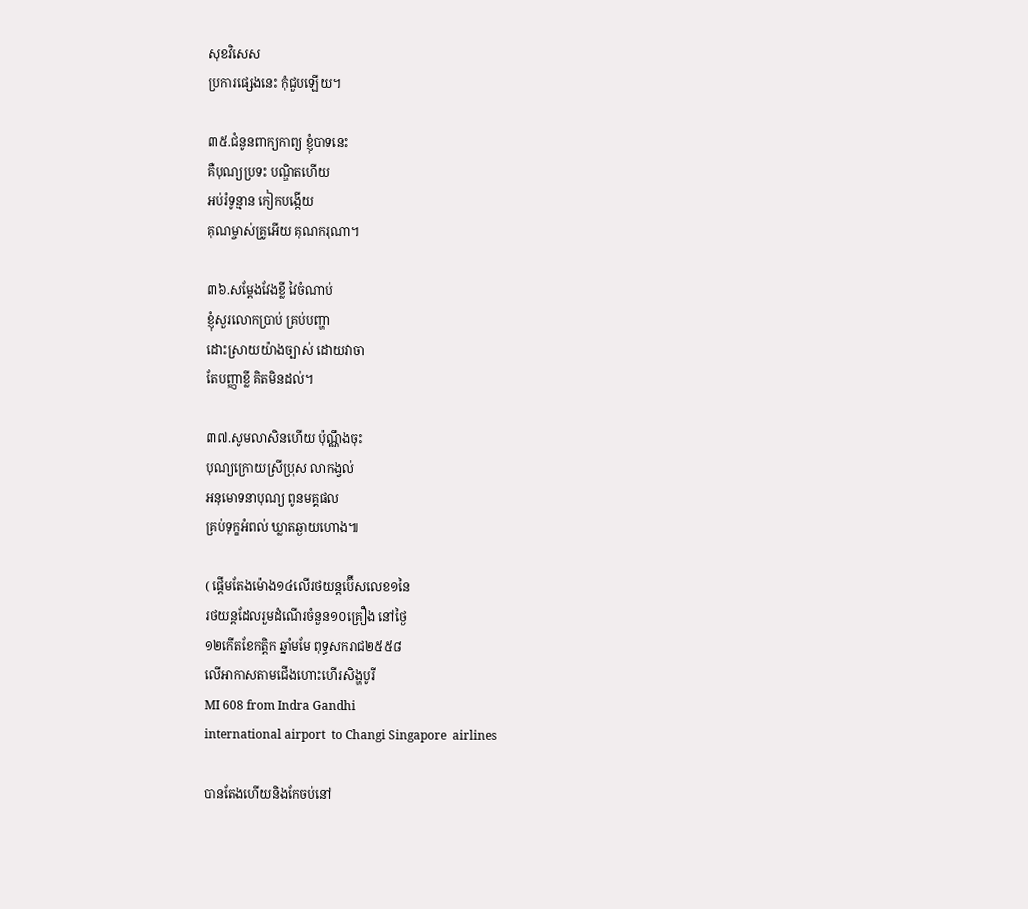សុខវិសេស
ប្រការផ្សេងនេះ កុំជួបឡើយ។

៣៥.ជំនូនពាក្យកាព្យ ខ្ញុំបាទនេះ
គឺបុណ្យប្រទះ បណ្ឌិតហើយ
អប់រំទូន្មាន កៀកបង្កើយ
គុណម្ចាស់គ្រូអើយ គុណករុណា។

៣៦.សម្តែងវែងខ្លី វៃចំណាប់
ខ្ញុំសួរលោកប្រាប់ គ្រប់បញ្ហា
ដោះស្រាយយ៉ាងច្បាស់ ដោយវាចា
តែបញ្ញាខ្លី គិតមិនដល់។

៣៧.សូមលាសិនហើយ ប៉ុណ្ណឹងចុះ
បុណ្យក្រោយស្រីប្រុស លាកង្វល់
អនុមោទនាបុណ្យ ពូនមគ្គផល
គ្រប់ទុក្ខអំពល់ ឃ្លាតឆ្ងាយហោង៕

( ផ្តើមតែងម៉ោង១៤លើរថយន្តប៊ើសលេខ១នៃ
រថយន្តដែលរួមដំណើរចំនួន១០គ្រឿង នៅថ្ងៃ
១២កើតខែកត្តិក ឆ្នាំមមែ ពុទ្ធសករាជ២៥៥៨
លើអាកាសតាមជើងហោះហើរសិង្ហបូរី
MI 608 from Indra Gandhi
international airport  to Changi Singapore  airlines

បានតែងហើយនិងកែចប់នៅ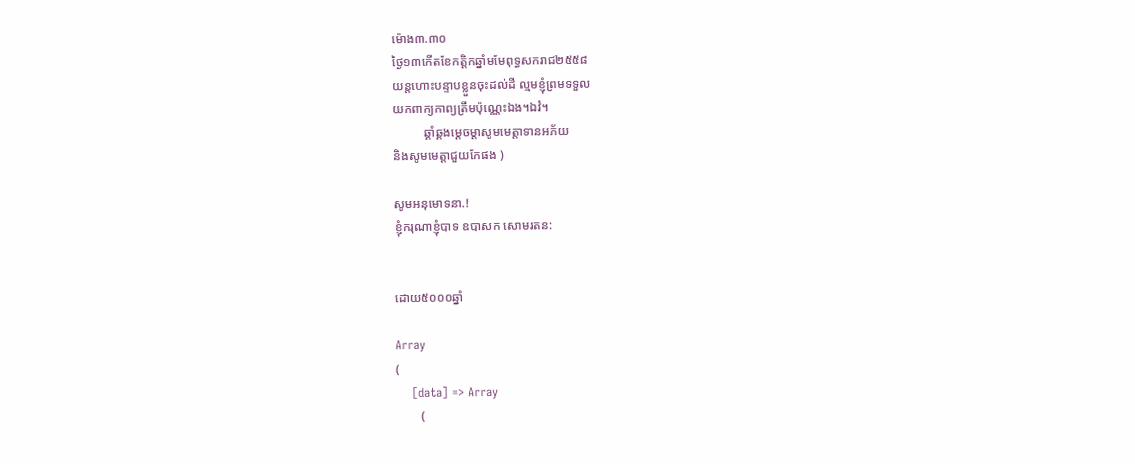ម៉ោង៣.៣០
ថ្ងៃ១៣កើតខែកត្តិកឆ្នាំមមែពុទ្ធសករាជ២៥៥៨
យន្តហោះបន្ទាបខ្លួនចុះដល់ដី ល្មមខ្ញុំព្រមទទួល
យកពាក្យកាព្យត្រឹមប៉ុណ្ណេះឯង។ឯវំ។
          ឆ្គាំឆ្គងម្តេចម្តាសូមមេត្តាទានអភ័យ
និងសូមមេត្តាជួយកែផង )

សូមអនុមោទនា.!
ខ្ញុំករុណាខ្ញុំបាទ ឧបាសក សោមរតន:


ដោយ៥០០០ឆ្នាំ

Array
(
    [data] => Array
        (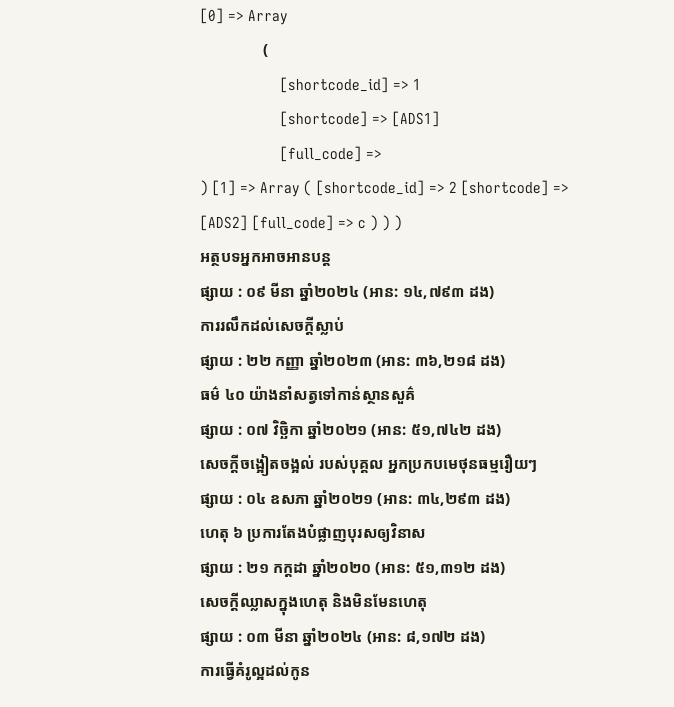[0] => Array
                (
                    [shortcode_id] => 1
                    [shortcode] => [ADS1]
                    [full_code] =>
) [1] => Array ( [shortcode_id] => 2 [shortcode] => [ADS2] [full_code] => c ) ) )
អត្ថបទអ្នកអាចអានបន្ត
ផ្សាយ : ០៩ មីនា ឆ្នាំ២០២៤ (អាន: ១៤,៧៩៣ ដង)
ការរលឹកដល់សេចក្តីស្លាប់
ផ្សាយ : ២២ កញ្ញា ឆ្នាំ២០២៣ (អាន: ៣៦,២១៨ ដង)
ធម៌ ៤០ យ៉ាងនាំសត្វទៅកាន់ស្ថានសួគ៌
ផ្សាយ : ០៧ វិច្ឆិកា ឆ្នាំ២០២១ (អាន: ៥១,៧៤២ ដង)
សេចក្តីចង្អៀតចង្អល់ របស់បុគ្គល អ្នកប្រកបមេថុនធម្មរឿយៗ
ផ្សាយ : ០៤ ឧសភា ឆ្នាំ២០២១ (អាន: ៣៤,២៩៣ ដង)
ហេតុ ៦ ប្រការតែងបំផ្លាញបុរសឲ្យវិនាស
ផ្សាយ : ២១ កក្តដា ឆ្នាំ២០២០ (អាន: ៥១,៣១២ ដង)
សេចក្តីឈ្លាសក្នុងហេតុ និងមិនមែនហេតុ
ផ្សាយ : ០៣ មីនា ឆ្នាំ២០២៤ (អាន: ៨,១៧២ ដង)
ការធ្វើគំរូល្អដល់កូន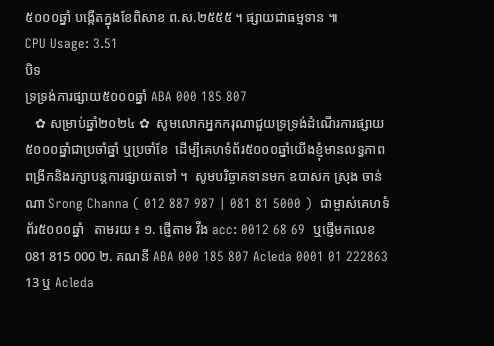៥០០០ឆ្នាំ បង្កើតក្នុងខែពិសាខ ព.ស.២៥៥៥ ។ ផ្សាយជាធម្មទាន ៕
CPU Usage: 3.51
បិទ
ទ្រទ្រង់ការផ្សាយ៥០០០ឆ្នាំ ABA 000 185 807
   ✿ សម្រាប់ឆ្នាំ២០២៤ ✿  សូមលោកអ្នកករុណាជួយទ្រទ្រង់ដំណើរការផ្សាយ៥០០០ឆ្នាំជាប្រចាំឆ្នាំ ឬប្រចាំខែ  ដើម្បីគេហទំព័រ៥០០០ឆ្នាំយើងខ្ញុំមានលទ្ធភាពពង្រីកនិងរក្សាបន្តការផ្សាយតទៅ ។  សូមបរិច្ចាគទានមក ឧបាសក ស្រុង ចាន់ណា Srong Channa ( 012 887 987 | 081 81 5000 )  ជាម្ចាស់គេហទំព័រ៥០០០ឆ្នាំ   តាមរយ ៖ ១. ផ្ញើតាម វីង acc: 0012 68 69  ឬផ្ញើមកលេខ 081 815 000 ២. គណនី ABA 000 185 807 Acleda 0001 01 222863 13 ឬ Acleda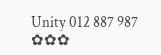Unity 012 887 987  ✿✿✿